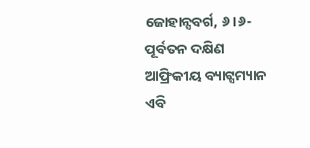ଜୋହାନ୍ସବର୍ଗ, ୬।୬- ପୂର୍ବତନ ଦକ୍ଷିଣ ଆଫ୍ରିକୀୟ ବ୍ୟାଟ୍ସମ୍ୟାନ ଏବି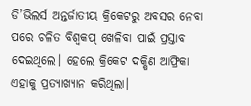ଡି’ଭିଲର୍ସ ଅନ୍ତର୍ଜାତୀୟ କ୍ରିକେଟରୁ ଅବସର ନେବା ପରେ ଚଳିତ ବିଶ୍ୱକପ୍ ଖେଳିବା ପାଇଁ ପ୍ରସ୍ତାବ ଦେଇଥିଲେ। ହେଲେ କ୍ରିକେଟ ଦକ୍ଷିଣ ଆଫ୍ରିକା ଏହାକୁ ପ୍ରତ୍ୟାଖ୍ୟାନ କରିଥିଲା।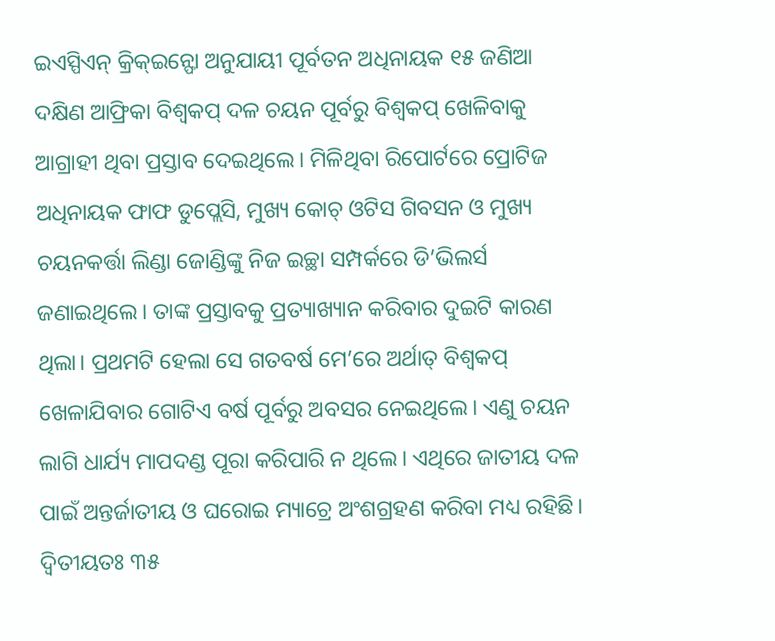ଇଏସ୍ପିଏନ୍ କ୍ରିକ୍ଇନ୍ଫୋ ଅନୁଯାୟୀ ପୂର୍ବତନ ଅଧିନାୟକ ୧୫ ଜଣିଆ ଦକ୍ଷିଣ ଆଫ୍ରିକା ବିଶ୍ୱକପ୍ ଦଳ ଚୟନ ପୂର୍ବରୁ ବିଶ୍ୱକପ୍ ଖେଳିବାକୁ ଆଗ୍ରାହୀ ଥିବା ପ୍ରସ୍ତାବ ଦେଇଥିଲେ। ମିଳିଥିବା ରିପୋର୍ଟରେ ପ୍ରୋଟିଜ ଅଧିନାୟକ ଫାଫ ଡୁପ୍ଲେସି, ମୁଖ୍ୟ କୋଚ୍ ଓଟିସ ଗିବସନ ଓ ମୁଖ୍ୟ ଚୟନକର୍ତ୍ତା ଲିଣ୍ଡା ଜୋଣ୍ଡିଙ୍କୁ ନିଜ ଇଚ୍ଛା ସମ୍ପର୍କରେ ଡି’ଭିଲର୍ସ ଜଣାଇଥିଲେ। ତାଙ୍କ ପ୍ରସ୍ତାବକୁ ପ୍ରତ୍ୟାଖ୍ୟାନ କରିବାର ଦୁଇଟି କାରଣ ଥିଲା। ପ୍ରଥମଟି ହେଲା ସେ ଗତବର୍ଷ ମେ’ରେ ଅର୍ଥାତ୍ ବିଶ୍ୱକପ୍ ଖେଳାଯିବାର ଗୋଟିଏ ବର୍ଷ ପୂର୍ବରୁ ଅବସର ନେଇଥିଲେ। ଏଣୁ ଚୟନ ଲାଗି ଧାର୍ଯ୍ୟ ମାପଦଣ୍ଡ ପୂରା କରିପାରି ନ ଥିଲେ। ଏଥିରେ ଜାତୀୟ ଦଳ ପାଇଁ ଅନ୍ତର୍ଜାତୀୟ ଓ ଘରୋଇ ମ୍ୟାଚ୍ରେ ଅଂଶଗ୍ରହଣ କରିବା ମଧ୍ୟ ରହିଛି। ଦ୍ୱିତୀୟତଃ ୩୫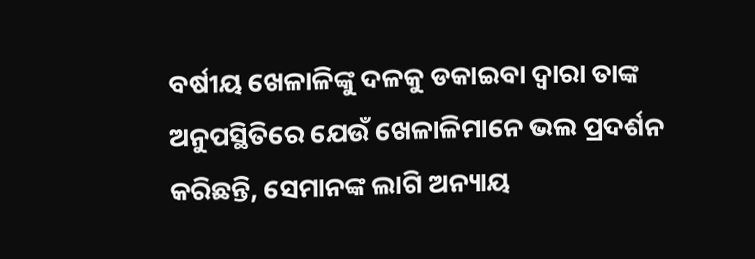ବର୍ଷୀୟ ଖେଳାଳିଙ୍କୁ ଦଳକୁ ଡକାଇବା ଦ୍ୱାରା ତାଙ୍କ ଅନୁପସ୍ଥିତିରେ ଯେଉଁ ଖେଳାଳିମାନେ ଭଲ ପ୍ରଦର୍ଶନ କରିଛନ୍ତି, ସେମାନଙ୍କ ଲାଗି ଅନ୍ୟାୟ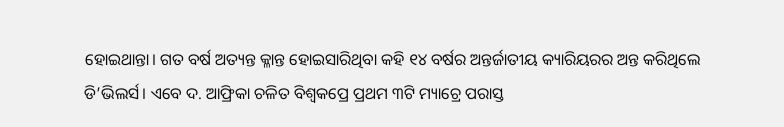ହୋଇଥାନ୍ତା। ଗତ ବର୍ଷ ଅତ୍ୟନ୍ତ କ୍ଳାନ୍ତ ହୋଇସାରିଥିବା କହି ୧୪ ବର୍ଷର ଅନ୍ତର୍ଜାତୀୟ କ୍ୟାରିୟରର ଅନ୍ତ କରିଥିଲେ ଡି’ଭିଲର୍ସ। ଏବେ ଦ. ଆଫ୍ରିକା ଚଳିତ ବିଶ୍ୱକପ୍ରେ ପ୍ରଥମ ୩ଟି ମ୍ୟାଚ୍ରେ ପରାସ୍ତ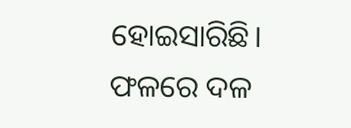ହୋଇସାରିଛି। ଫଳରେ ଦଳ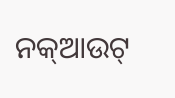ନକ୍ଆଉଟ୍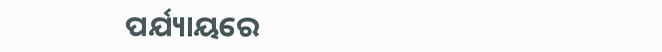ପର୍ଯ୍ୟାୟରେ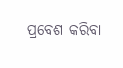ପ୍ରବେଶ କରିବା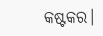କଷ୍ଟକର।